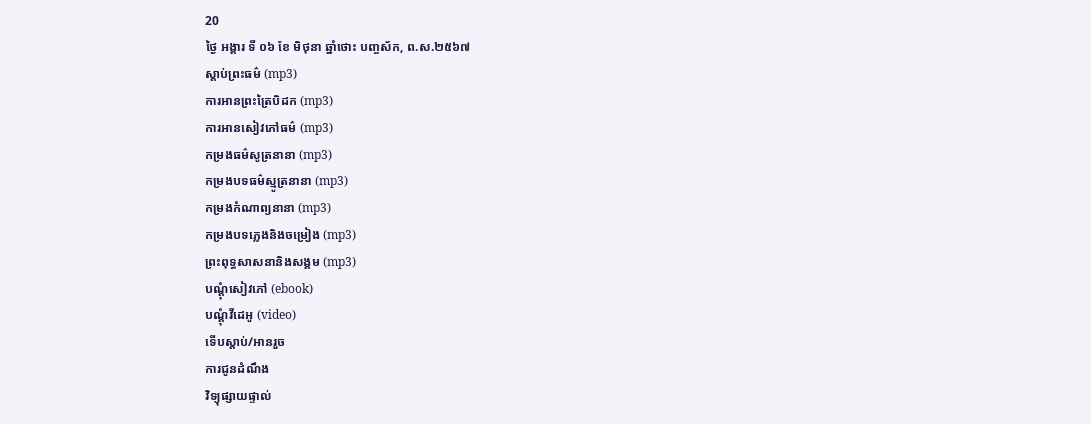20
ថ្ងៃ អង្គារ ទី ០៦ ខែ មិថុនា ឆ្នាំថោះ បញ្ចស័ក, ព.ស.២៥៦៧
ស្តាប់ព្រះធម៌ (mp3)
ការអានព្រះត្រៃបិដក (mp3)
ការអានសៀវភៅធម៌ (mp3)
កម្រងធម៌សូត្រនានា (mp3)
កម្រងបទធម៌ស្មូត្រនានា (mp3)
កម្រងកំណាព្យនានា (mp3)
កម្រងបទភ្លេងនិងចម្រៀង (mp3)
ព្រះពុទ្ធសាសនានិងសង្គម (mp3)
បណ្តុំសៀវភៅ (ebook)
បណ្តុំវីដេអូ (video)
ទើបស្តាប់/អានរួច
ការជូនដំណឹង
វិទ្យុផ្សាយផ្ទាល់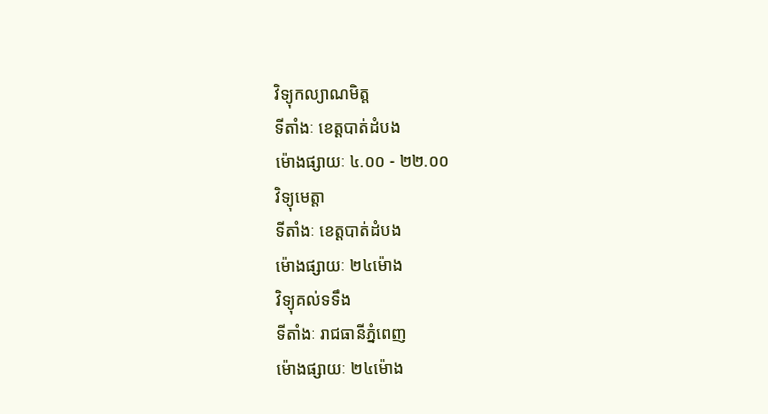វិទ្យុកល្យាណមិត្ត
ទីតាំងៈ ខេត្តបាត់ដំបង
ម៉ោងផ្សាយៈ ៤.០០ - ២២.០០
វិទ្យុមេត្តា
ទីតាំងៈ ខេត្តបាត់ដំបង
ម៉ោងផ្សាយៈ ២៤ម៉ោង
វិទ្យុគល់ទទឹង
ទីតាំងៈ រាជធានីភ្នំពេញ
ម៉ោងផ្សាយៈ ២៤ម៉ោង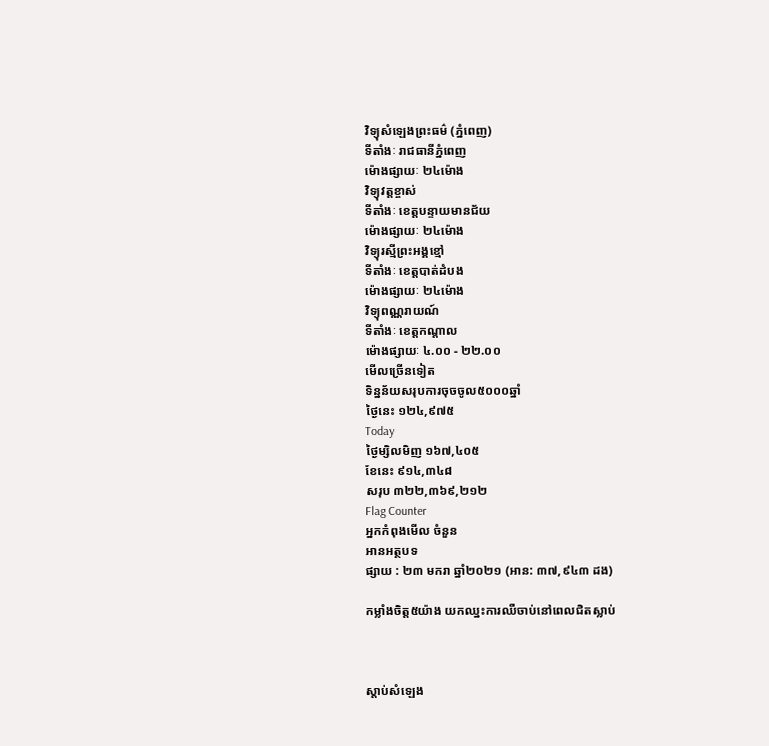វិទ្យុសំឡេងព្រះធម៌ (ភ្នំពេញ)
ទីតាំងៈ រាជធានីភ្នំពេញ
ម៉ោងផ្សាយៈ ២៤ម៉ោង
វិទ្យុវត្តខ្ចាស់
ទីតាំងៈ ខេត្តបន្ទាយមានជ័យ
ម៉ោងផ្សាយៈ ២៤ម៉ោង
វិទ្យុរស្មីព្រះអង្គខ្មៅ
ទីតាំងៈ ខេត្តបាត់ដំបង
ម៉ោងផ្សាយៈ ២៤ម៉ោង
វិទ្យុពណ្ណរាយណ៍
ទីតាំងៈ ខេត្តកណ្តាល
ម៉ោងផ្សាយៈ ៤.០០ - ២២.០០
មើលច្រើនទៀត
ទិន្នន័យសរុបការចុចចូល៥០០០ឆ្នាំ
ថ្ងៃនេះ ១២៤,៩៧៥
Today
ថ្ងៃម្សិលមិញ ១៦៧,៤០៥
ខែនេះ ៩១៤,៣៤៨
សរុប ៣២២,៣៦៩,២១២
Flag Counter
អ្នកកំពុងមើល ចំនួន
អានអត្ថបទ
ផ្សាយ : ២៣ មករា ឆ្នាំ២០២១ (អាន: ៣៧,៩៤៣ ដង)

កម្លាំងចិត្ត៥យ៉ាង យកឈ្នះការឈឺចាប់នៅពេលជិតស្លាប់



ស្តាប់សំឡេង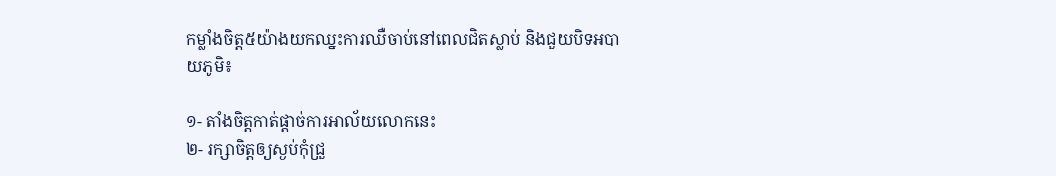កម្លាំងចិត្ត៥យ៉ាងយកឈ្នះការឈឺចាប់នៅពេលជិតស្លាប់ និងជួយបិទអបាយភូមិ៖

១- តាំងចិត្តកាត់ផ្តាច់ការអាល័យលោកនេះ
២- រក្សាចិត្តឲ្យស្ងប់កុំជ្រួ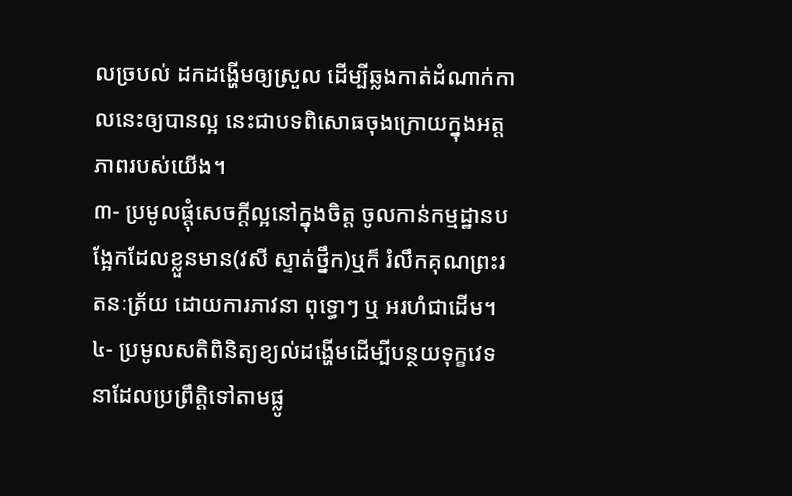លច្របល់ ដកដង្ហើមឲ្យស្រួល ដើម្បីឆ្លងកាត់ដំណាក់កាលនេះឲ្យបានល្អ នេះជាបទពិសោធចុងក្រោយក្នុងអត្តភាពរបស់យើង។
៣- ប្រមូលផ្តុំសេចក្តីល្អនៅក្នុងចិត្ត ចូលកាន់កម្មដ្ឋានបង្អែកដែលខ្លួនមាន(វសី ស្ទាត់ថ្នឹក)ឬក៏ រំលឹកគុណព្រះរតនៈត្រ័យ ដោយការភាវនា ពុទ្ធោៗ ឬ អរហំជាដើម។
៤- ប្រមូលសតិពិនិត្យខ្យល់ដង្ហើមដើម្បីបន្ថយទុក្ខវេទនាដែលប្រព្រឹត្តិទៅតាមផ្លូ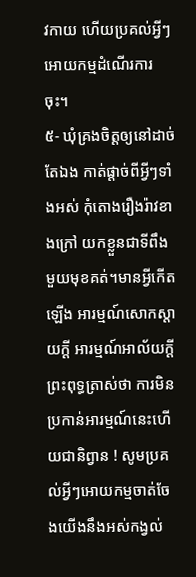វកាយ ហើយប្រគល់អ្វីៗអោយកម្មដំណើរការចុះ។
៥- ឃុំគ្រងចិត្តឲ្យនៅដាច់តែឯង កាត់ផ្តាច់ពីអ្វីៗទាំងអស់ កុំតោងរឿងរ៉ាវខាងក្រៅ យកខ្លួនជាទីពឹងមួយមុខគត់។មានអ្វីកើតឡើង អារម្មណ៍សោកស្តាយក្តី អារម្មណ៍អាល័យក្តី ព្រះពុទ្ធត្រាស់ថា ការមិនប្រកាន់អារម្មណ៍នេះហើយជានិព្វាន ! សូមប្រគល់អ្វីៗអោយកម្មចាត់ចែងយើងនឹងអស់កង្វល់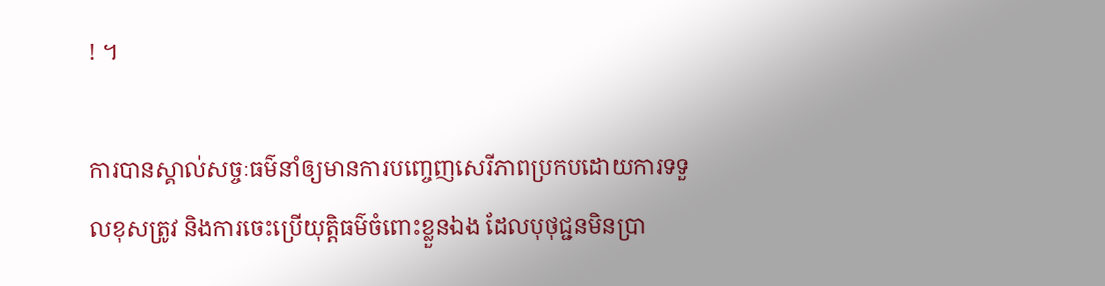! ។

ការបានស្គាល់សច្ចៈធម៌នាំឲ្យមានការបញ្ចេញសេរីភាពប្រកបដោយការទទួលខុសត្រូវ និងការចេះប្រើយុត្តិធម៌ចំពោះខ្លួនឯង ដែលបុថុជ្ជនមិនប្រា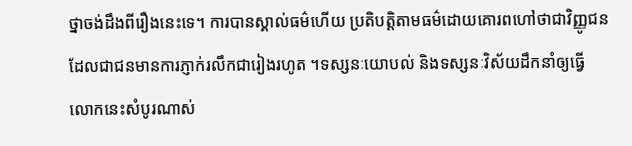ថ្នាចង់ដឹងពីរឿងនេះទេ។ ការបានស្គាល់ធម៌ហើយ ប្រតិបត្តិតាមធម៌ដោយគោរពហៅថាជាវិញ្ញូជន ដែលជាជនមានការភ្ញាក់រលឹកជារៀងរហូត ។ទស្សនៈយោបល់ និងទស្សនៈវិស័យដឹកនាំឲ្យធ្វើ លោកនេះសំបូរណាស់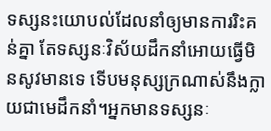ទស្សនះយោបល់ដែលនាំឲ្យមានការរិះគន់គ្នា តែទស្សនៈវិស័យដឹកនាំអោយធ្វើមិនសូវមានទេ ទើបមនុស្សក្រណាស់នឹងក្លាយជាមេដឹកនាំ។អ្នកមានទស្សនៈ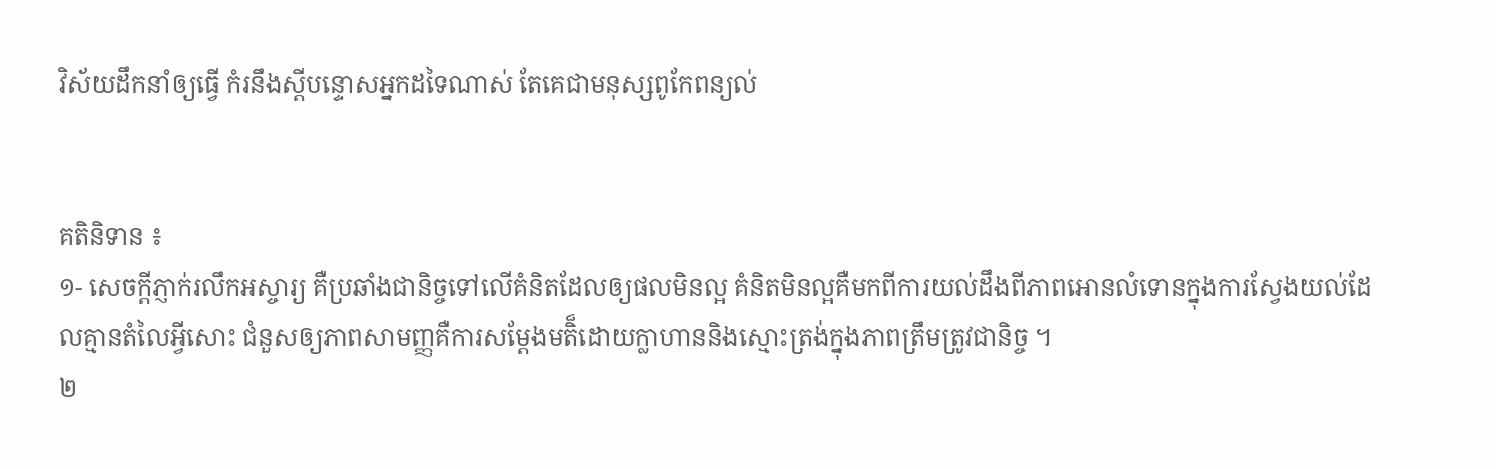វិស័យដឹកនាំឲ្យធ្វើ កំរនឹងស្តីបន្ទោសអ្នកដទៃណាស់ តែគេជាមនុស្សពូកែពន្យល់


គតិនិទាន ៖
១- សេចក្តីភ្ញាក់រលឹកអស្ចារ្យ គឺប្រឆាំងជានិច្ចទៅលើគំនិតដែលឲ្យផលមិនល្អ គំនិតមិនល្អគឺមកពីការយល់ដឹងពីភាពអោនលំទោនក្នុងការស្វែងយល់ដែលគ្មានតំលៃអ្វីសោះ ជំនួសឲ្យភាពសាមញ្ញគឺការសម្តែងមតិ៏ដោយក្លាហាននិងស្មោះត្រង់ក្នុងភាពត្រឹមត្រូវជានិច្ច ។
២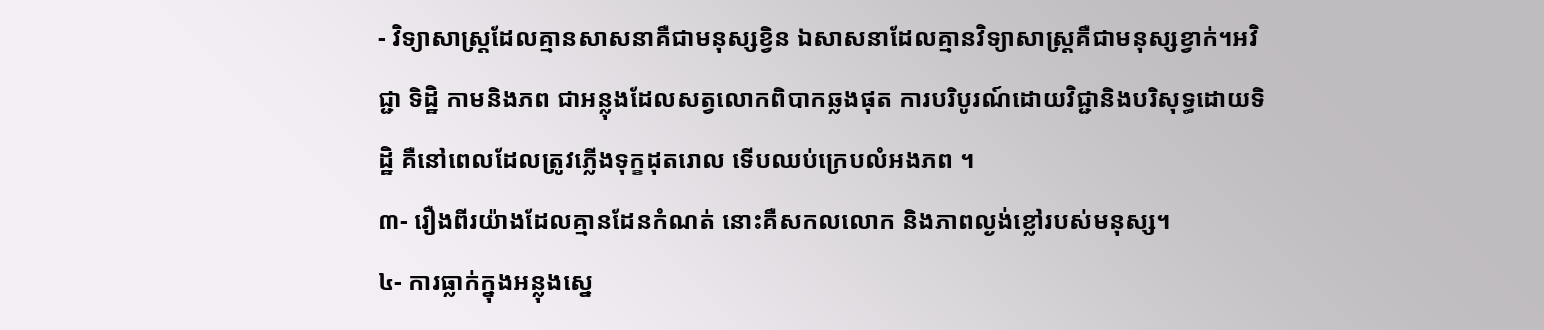- វិទ្យាសាស្ត្រដែលគ្មានសាសនាគឺជាមនុស្សខ្វិន ឯសាសនាដែលគ្មានវិទ្យាសាស្ត្រគឺជាមនុស្សខ្វាក់។អវិជ្ជា ទិដ្ឋិ កាមនិងភព ជាអន្លុងដែលសត្វលោកពិបាកឆ្លងផុត ការបរិបូរណ៍ដោយវិជ្ជានិងបរិសុទ្ធដោយទិដ្ឋិ គឺនៅពេលដែលត្រូវភ្លើងទុក្ខដុតរោល ទើបឈប់ក្រេបលំអងភព ។
៣- រឿងពីរយ៉ាងដែលគ្មានដែនកំណត់ នោះគឺសកលលោក និងភាពល្ងង់ខ្លៅរបស់មនុស្ស។
៤- ការធ្លាក់ក្នុងអន្លុងស្នេ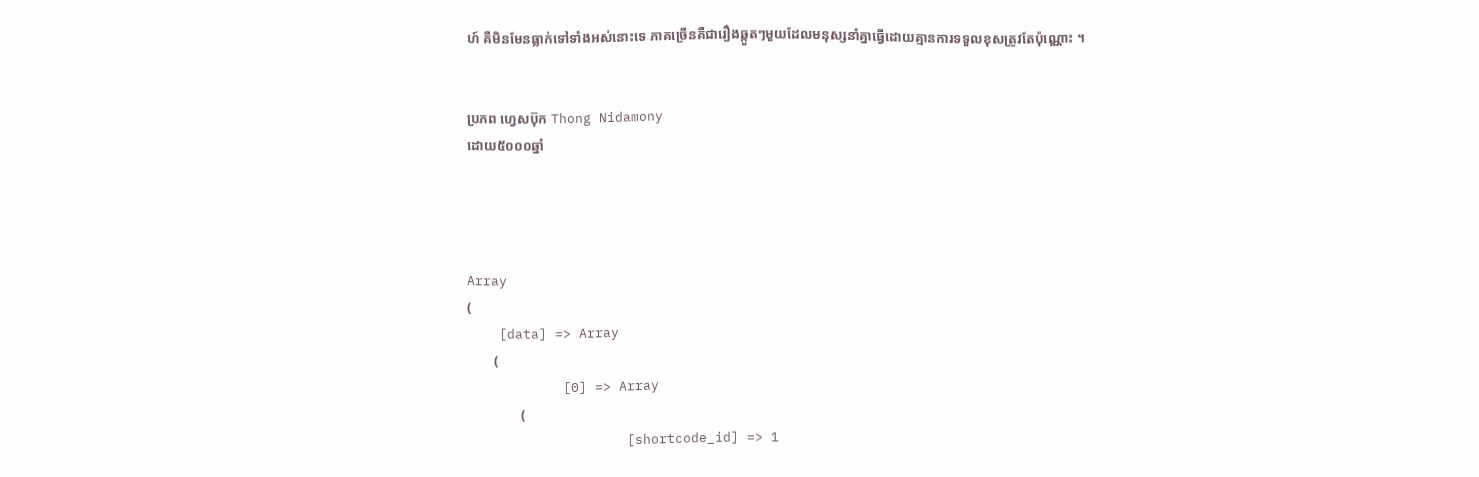ហ៍ គឺមិនមែនធ្លាក់ទៅទាំងអស់នោះទេ ភាគច្រើនគឺជារឿងឆ្កួតៗមួយដែលមនុស្សនាំគ្នាធ្វើដោយគ្មានការទទួលខុសត្រូវតែប៉ុណ្ណោះ ។


ប្រភព ហ្វេសប៊ុក Thong Nidamony
ដោយ៥០០០ឆ្នាំ




Array
(
    [data] => Array
        (
            [0] => Array
                (
                    [shortcode_id] => 1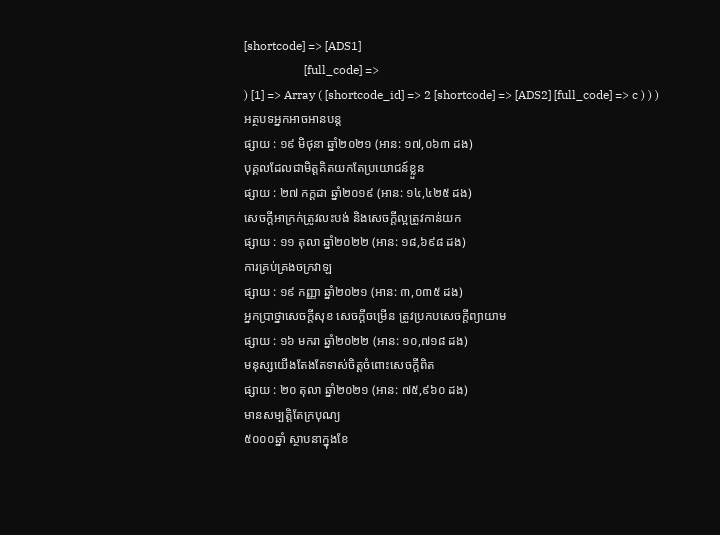[shortcode] => [ADS1]
                    [full_code] =>
) [1] => Array ( [shortcode_id] => 2 [shortcode] => [ADS2] [full_code] => c ) ) )
អត្ថបទអ្នកអាចអានបន្ត
ផ្សាយ : ១៩ មិថុនា ឆ្នាំ២០២១ (អាន: ១៧,០៦៣ ដង)
បុគ្គលដែលជាមិត្តគិតយកតែប្រយោជន៍ខ្លួន
ផ្សាយ : ២៧ កក្តដា ឆ្នាំ២០១៩ (អាន: ១៤,៤២៥ ដង)
សេចក្តីអាក្រក់ត្រូវលះបង់ និងសេចក្តីល្អត្រូវកាន់យក
ផ្សាយ : ១១ តុលា ឆ្នាំ២០២២ (អាន: ១៨,៦៩៨ ដង)
ការគ្រប់គ្រងចក្រវាឡ
ផ្សាយ : ១៩ កញ្ញា ឆ្នាំ២០២១ (អាន: ៣,០៣៥ ដង)
អ្នកប្រាថ្នាសេចក្ដីសុខ សេចក្ដីចម្រើន ត្រូវប្រកបសេចក្តីព្យាយាម
ផ្សាយ : ១៦ មករា ឆ្នាំ២០២២ (អាន: ១០,៧១៨ ដង)
មនុស្សយើងតែងតែទាស់ចិត្តចំពោះសេចក្តីពិត
ផ្សាយ : ២០ តុលា ឆ្នាំ២០២១ (អាន: ៧៥,៩៦០ ដង)
មានសម្បត្តិតែក្របុណ្យ
៥០០០ឆ្នាំ ស្ថាបនាក្នុងខែ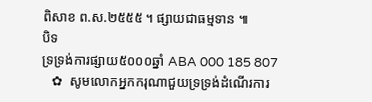ពិសាខ ព.ស.២៥៥៥ ។ ផ្សាយជាធម្មទាន ៕
បិទ
ទ្រទ្រង់ការផ្សាយ៥០០០ឆ្នាំ ABA 000 185 807
   ✿  សូមលោកអ្នកករុណាជួយទ្រទ្រង់ដំណើរការ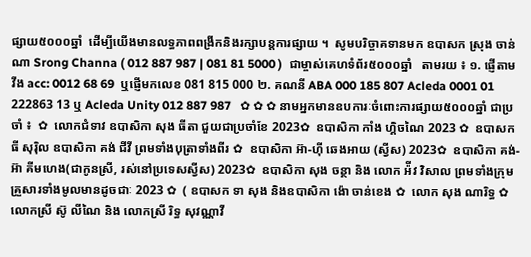ផ្សាយ៥០០០ឆ្នាំ  ដើម្បីយើងមានលទ្ធភាពពង្រីកនិងរក្សាបន្តការផ្សាយ ។  សូមបរិច្ចាគទានមក ឧបាសក ស្រុង ចាន់ណា Srong Channa ( 012 887 987 | 081 81 5000 )  ជាម្ចាស់គេហទំព័រ៥០០០ឆ្នាំ   តាមរយ ៖ ១. ផ្ញើតាម វីង acc: 0012 68 69  ឬផ្ញើមកលេខ 081 815 000 ២. គណនី ABA 000 185 807 Acleda 0001 01 222863 13 ឬ Acleda Unity 012 887 987   ✿ ✿ ✿ នាមអ្នកមានឧបការៈចំពោះការផ្សាយ៥០០០ឆ្នាំ ជាប្រចាំ ៖  ✿  លោកជំទាវ ឧបាសិកា សុង ធីតា ជួយជាប្រចាំខែ 2023✿  ឧបាសិកា កាំង ហ្គិចណៃ 2023 ✿  ឧបាសក ធី សុរ៉ិល ឧបាសិកា គង់ ជីវី ព្រមទាំងបុត្រាទាំងពីរ ✿  ឧបាសិកា អ៊ា-ហុី ឆេងអាយ (ស្វីស) 2023✿  ឧបាសិកា គង់-អ៊ា គីមហេង(ជាកូនស្រី, រស់នៅប្រទេសស្វីស) 2023✿  ឧបាសិកា សុង ចន្ថា និង លោក អ៉ីវ វិសាល ព្រមទាំងក្រុមគ្រួសារទាំងមូលមានដូចជាៈ 2023 ✿  ( ឧបាសក ទា សុង និងឧបាសិកា ង៉ោ ចាន់ខេង ✿  លោក សុង ណារិទ្ធ ✿  លោកស្រី ស៊ូ លីណៃ និង លោកស្រី រិទ្ធ សុវណ្ណាវី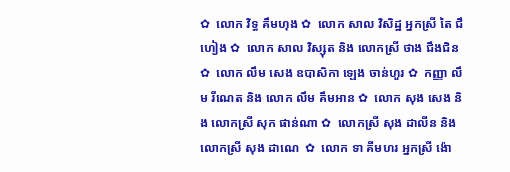✿  លោក វិទ្ធ គឹមហុង ✿  លោក សាល វិសិដ្ឋ អ្នកស្រី តៃ ជឹហៀង ✿  លោក សាល វិស្សុត និង លោកស្រី ថាង ជឹងជិន ✿  លោក លឹម សេង ឧបាសិកា ឡេង ចាន់ហួរ ✿  កញ្ញា លឹម រីណេត និង លោក លឹម គឹមអាន ✿  លោក សុង សេង និង លោកស្រី សុក ផាន់ណា ✿  លោកស្រី សុង ដាលីន និង លោកស្រី សុង ដាណេ  ✿  លោក ទា គីមហរ អ្នកស្រី ង៉ោ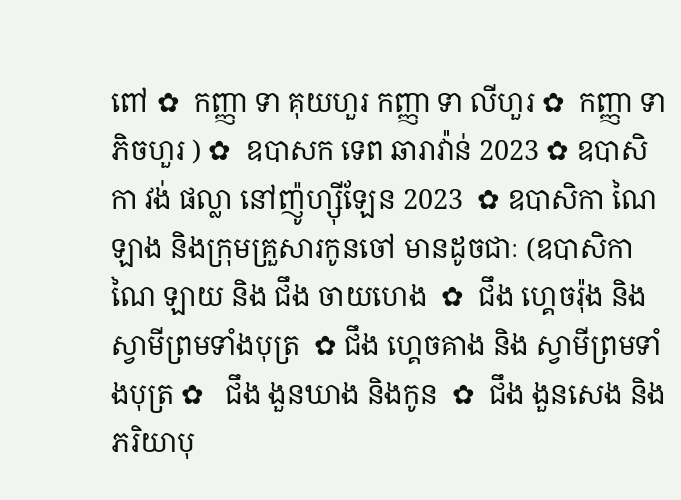ពៅ ✿  កញ្ញា ទា គុយហួរ កញ្ញា ទា លីហួរ ✿  កញ្ញា ទា ភិចហួរ ) ✿  ឧបាសក ទេព ឆារាវ៉ាន់ 2023 ✿ ឧបាសិកា វង់ ផល្លា នៅញ៉ូហ្ស៊ីឡែន 2023  ✿ ឧបាសិកា ណៃ ឡាង និងក្រុមគ្រួសារកូនចៅ មានដូចជាៈ (ឧបាសិកា ណៃ ឡាយ និង ជឹង ចាយហេង  ✿  ជឹង ហ្គេចរ៉ុង និង ស្វាមីព្រមទាំងបុត្រ  ✿ ជឹង ហ្គេចគាង និង ស្វាមីព្រមទាំងបុត្រ ✿   ជឹង ងួនឃាង និងកូន  ✿  ជឹង ងួនសេង និងភរិយាបុ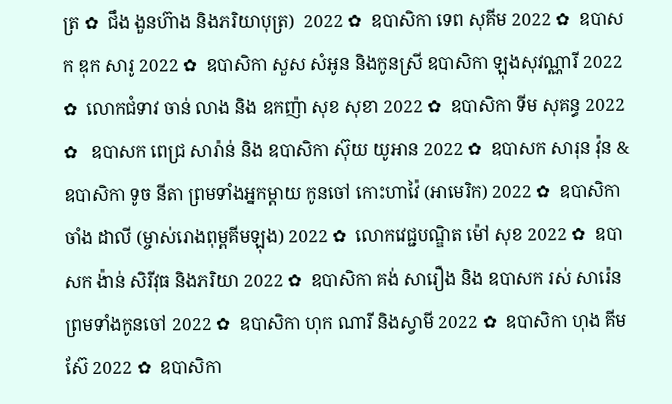ត្រ ✿  ជឹង ងួនហ៊ាង និងភរិយាបុត្រ)  2022 ✿  ឧបាសិកា ទេព សុគីម 2022 ✿  ឧបាសក ឌុក សារូ 2022 ✿  ឧបាសិកា សួស សំអូន និងកូនស្រី ឧបាសិកា ឡុងសុវណ្ណារី 2022 ✿  លោកជំទាវ ចាន់ លាង និង ឧកញ៉ា សុខ សុខា 2022 ✿  ឧបាសិកា ទីម សុគន្ធ 2022 ✿   ឧបាសក ពេជ្រ សារ៉ាន់ និង ឧបាសិកា ស៊ុយ យូអាន 2022 ✿  ឧបាសក សារុន វ៉ុន & ឧបាសិកា ទូច នីតា ព្រមទាំងអ្នកម្តាយ កូនចៅ កោះហាវ៉ៃ (អាមេរិក) 2022 ✿  ឧបាសិកា ចាំង ដាលី (ម្ចាស់រោងពុម្ពគីមឡុង) 2022 ✿  លោកវេជ្ជបណ្ឌិត ម៉ៅ សុខ 2022 ✿  ឧបាសក ង៉ាន់ សិរីវុធ និងភរិយា 2022 ✿  ឧបាសិកា គង់ សារឿង និង ឧបាសក រស់ សារ៉េន  ព្រមទាំងកូនចៅ 2022 ✿  ឧបាសិកា ហុក ណារី និងស្វាមី 2022 ✿  ឧបាសិកា ហុង គីមស៊ែ 2022 ✿  ឧបាសិកា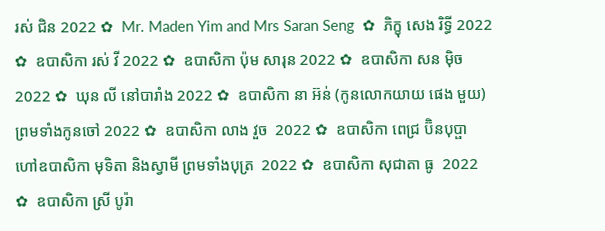រស់ ជិន 2022 ✿  Mr. Maden Yim and Mrs Saran Seng  ✿  ភិក្ខុ សេង រិទ្ធី 2022 ✿  ឧបាសិកា រស់ វី 2022 ✿  ឧបាសិកា ប៉ុម សារុន 2022 ✿  ឧបាសិកា សន ម៉ិច 2022 ✿  ឃុន លី នៅបារាំង 2022 ✿  ឧបាសិកា នា អ៊ន់ (កូនលោកយាយ ផេង មួយ) ព្រមទាំងកូនចៅ 2022 ✿  ឧបាសិកា លាង វួច  2022 ✿  ឧបាសិកា ពេជ្រ ប៊ិនបុប្ផា ហៅឧបាសិកា មុទិតា និងស្វាមី ព្រមទាំងបុត្រ  2022 ✿  ឧបាសិកា សុជាតា ធូ  2022 ✿  ឧបាសិកា ស្រី បូរ៉ា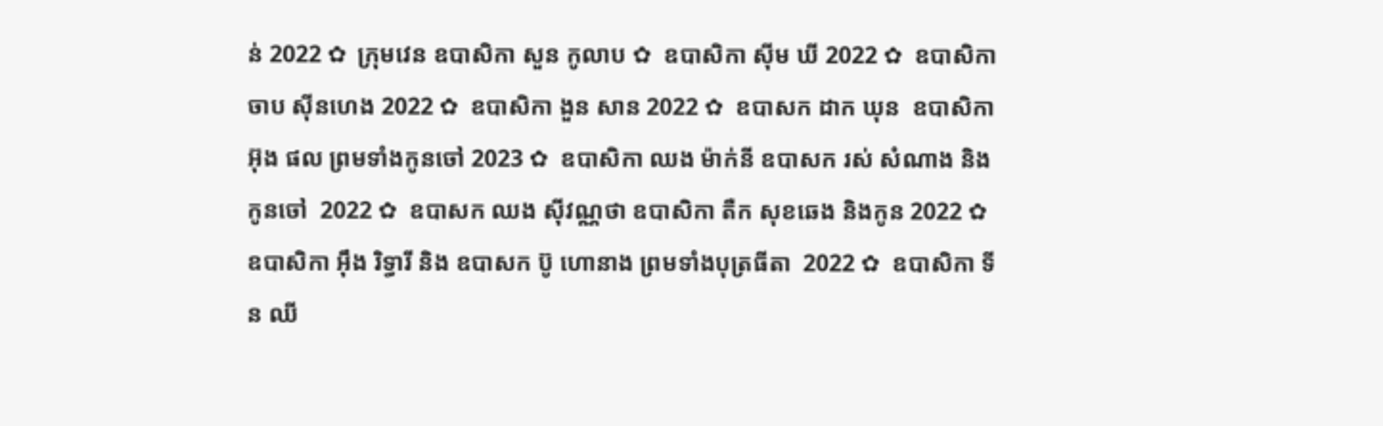ន់ 2022 ✿  ក្រុមវេន ឧបាសិកា សួន កូលាប ✿  ឧបាសិកា ស៊ីម ឃី 2022 ✿  ឧបាសិកា ចាប ស៊ីនហេង 2022 ✿  ឧបាសិកា ងួន សាន 2022 ✿  ឧបាសក ដាក ឃុន  ឧបាសិកា អ៊ុង ផល ព្រមទាំងកូនចៅ 2023 ✿  ឧបាសិកា ឈង ម៉ាក់នី ឧបាសក រស់ សំណាង និងកូនចៅ  2022 ✿  ឧបាសក ឈង សុីវណ្ណថា ឧបាសិកា តឺក សុខឆេង និងកូន 2022 ✿  ឧបាសិកា អុឹង រិទ្ធារី និង ឧបាសក ប៊ូ ហោនាង ព្រមទាំងបុត្រធីតា  2022 ✿  ឧបាសិកា ទីន ឈី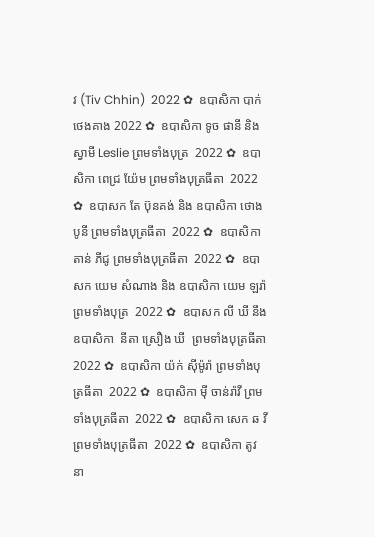វ (Tiv Chhin)  2022 ✿  ឧបាសិកា បាក់ ថេងគាង 2022 ✿  ឧបាសិកា ទូច ផានី និង ស្វាមី Leslie ព្រមទាំងបុត្រ  2022 ✿  ឧបាសិកា ពេជ្រ យ៉ែម ព្រមទាំងបុត្រធីតា  2022 ✿  ឧបាសក តែ ប៊ុនគង់ និង ឧបាសិកា ថោង បូនី ព្រមទាំងបុត្រធីតា  2022 ✿  ឧបាសិកា តាន់ ភីជូ ព្រមទាំងបុត្រធីតា  2022 ✿  ឧបាសក យេម សំណាង និង ឧបាសិកា យេម ឡរ៉ា ព្រមទាំងបុត្រ  2022 ✿  ឧបាសក លី ឃី នឹង ឧបាសិកា  នីតា ស្រឿង ឃី  ព្រមទាំងបុត្រធីតា  2022 ✿  ឧបាសិកា យ៉ក់ សុីម៉ូរ៉ា ព្រមទាំងបុត្រធីតា  2022 ✿  ឧបាសិកា មុី ចាន់រ៉ាវី ព្រមទាំងបុត្រធីតា  2022 ✿  ឧបាសិកា សេក ឆ វី ព្រមទាំងបុត្រធីតា  2022 ✿  ឧបាសិកា តូវ នា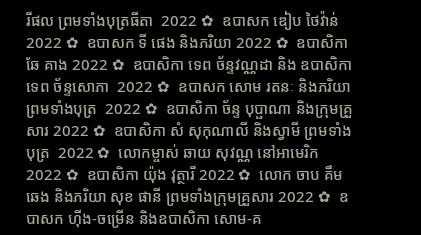រីផល ព្រមទាំងបុត្រធីតា  2022 ✿  ឧបាសក ឌៀប ថៃវ៉ាន់ 2022 ✿  ឧបាសក ទី ផេង និងភរិយា 2022 ✿  ឧបាសិកា ឆែ គាង 2022 ✿  ឧបាសិកា ទេព ច័ន្ទវណ្ណដា និង ឧបាសិកា ទេព ច័ន្ទសោភា  2022 ✿  ឧបាសក សោម រតនៈ និងភរិយា ព្រមទាំងបុត្រ  2022 ✿  ឧបាសិកា ច័ន្ទ បុប្ផាណា និងក្រុមគ្រួសារ 2022 ✿  ឧបាសិកា សំ សុកុណាលី និងស្វាមី ព្រមទាំងបុត្រ  2022 ✿  លោកម្ចាស់ ឆាយ សុវណ្ណ នៅអាមេរិក 2022 ✿  ឧបាសិកា យ៉ុង វុត្ថារី 2022 ✿  លោក ចាប គឹមឆេង និងភរិយា សុខ ផានី ព្រមទាំងក្រុមគ្រួសារ 2022 ✿  ឧបាសក ហ៊ីង-ចម្រើន និងឧបាសិកា សោម-គ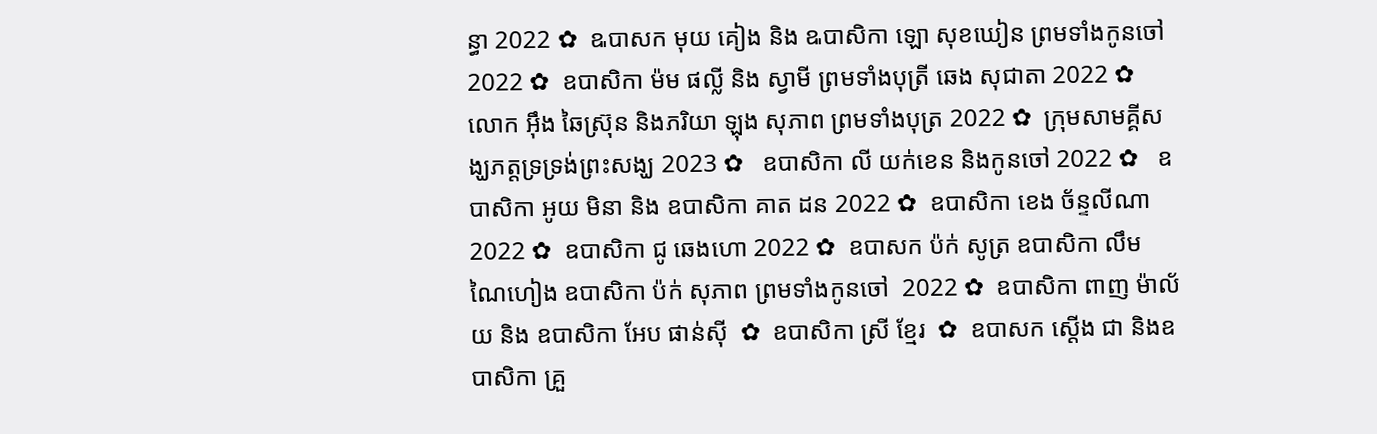ន្ធា 2022 ✿  ឩបាសក មុយ គៀង និង ឩបាសិកា ឡោ សុខឃៀន ព្រមទាំងកូនចៅ  2022 ✿  ឧបាសិកា ម៉ម ផល្លី និង ស្វាមី ព្រមទាំងបុត្រី ឆេង សុជាតា 2022 ✿  លោក អ៊ឹង ឆៃស្រ៊ុន និងភរិយា ឡុង សុភាព ព្រមទាំងបុត្រ 2022 ✿  ក្រុមសាមគ្គីសង្ឃភត្តទ្រទ្រង់ព្រះសង្ឃ 2023 ✿   ឧបាសិកា លី យក់ខេន និងកូនចៅ 2022 ✿   ឧបាសិកា អូយ មិនា និង ឧបាសិកា គាត ដន 2022 ✿  ឧបាសិកា ខេង ច័ន្ទលីណា 2022 ✿  ឧបាសិកា ជូ ឆេងហោ 2022 ✿  ឧបាសក ប៉ក់ សូត្រ ឧបាសិកា លឹម ណៃហៀង ឧបាសិកា ប៉ក់ សុភាព ព្រមទាំងកូនចៅ  2022 ✿  ឧបាសិកា ពាញ ម៉ាល័យ និង ឧបាសិកា អែប ផាន់ស៊ី  ✿  ឧបាសិកា ស្រី ខ្មែរ  ✿  ឧបាសក ស្តើង ជា និងឧបាសិកា គ្រួ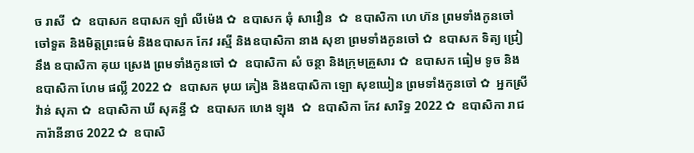ច រាសី  ✿  ឧបាសក ឧបាសក ឡាំ លីម៉េង ✿  ឧបាសក ឆុំ សាវឿន  ✿  ឧបាសិកា ហេ ហ៊ន ព្រមទាំងកូនចៅ ចៅទួត និងមិត្តព្រះធម៌ និងឧបាសក កែវ រស្មី និងឧបាសិកា នាង សុខា ព្រមទាំងកូនចៅ ✿  ឧបាសក ទិត្យ ជ្រៀ នឹង ឧបាសិកា គុយ ស្រេង ព្រមទាំងកូនចៅ ✿  ឧបាសិកា សំ ចន្ថា និងក្រុមគ្រួសារ ✿  ឧបាសក ធៀម ទូច និង ឧបាសិកា ហែម ផល្លី 2022 ✿  ឧបាសក មុយ គៀង និងឧបាសិកា ឡោ សុខឃៀន ព្រមទាំងកូនចៅ ✿  អ្នកស្រី វ៉ាន់ សុភា ✿  ឧបាសិកា ឃី សុគន្ធី ✿  ឧបាសក ហេង ឡុង  ✿  ឧបាសិកា កែវ សារិទ្ធ 2022 ✿  ឧបាសិកា រាជ ការ៉ានីនាថ 2022 ✿  ឧបាសិ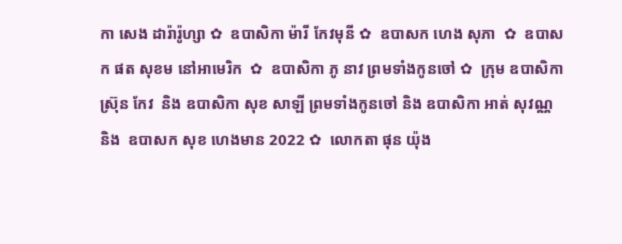កា សេង ដារ៉ារ៉ូហ្សា ✿  ឧបាសិកា ម៉ារី កែវមុនី ✿  ឧបាសក ហេង សុភា  ✿  ឧបាសក ផត សុខម នៅអាមេរិក  ✿  ឧបាសិកា ភូ នាវ ព្រមទាំងកូនចៅ ✿  ក្រុម ឧបាសិកា ស្រ៊ុន កែវ  និង ឧបាសិកា សុខ សាឡី ព្រមទាំងកូនចៅ និង ឧបាសិកា អាត់ សុវណ្ណ និង  ឧបាសក សុខ ហេងមាន 2022 ✿  លោកតា ផុន យ៉ុង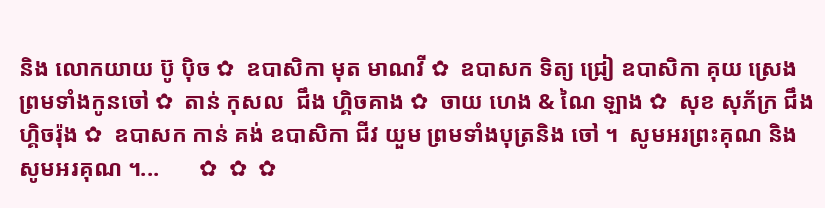និង លោកយាយ ប៊ូ ប៉ិច ✿  ឧបាសិកា មុត មាណវី ✿  ឧបាសក ទិត្យ ជ្រៀ ឧបាសិកា គុយ ស្រេង ព្រមទាំងកូនចៅ ✿  តាន់ កុសល  ជឹង ហ្គិចគាង ✿  ចាយ ហេង & ណៃ ឡាង ✿  សុខ សុភ័ក្រ ជឹង ហ្គិចរ៉ុង ✿  ឧបាសក កាន់ គង់ ឧបាសិកា ជីវ យួម ព្រមទាំងបុត្រនិង ចៅ ។  សូមអរព្រះគុណ និង សូមអរគុណ ។...       ✿  ✿  ✿